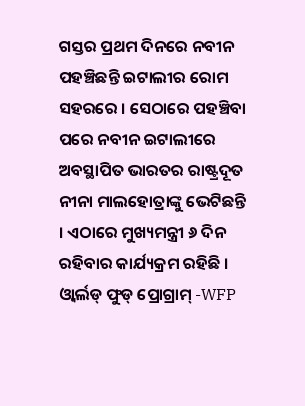ଗସ୍ତର ପ୍ରଥମ ଦିନରେ ନବୀନ ପହଞ୍ଚିଛନ୍ତି ଇଟାଲୀର ରୋମ ସହରରେ । ସେଠାରେ ପହଞ୍ଚିବା ପରେ ନବୀନ ଇଟାଲୀରେ ଅବସ୍ଥାପିତ ଭାରତର ରାଷ୍ଟ୍ରଦୂତ ନୀନା ମାଲହୋତ୍ରାଙ୍କୁ ଭେଟିଛନ୍ତି । ଏଠାରେ ମୁଖ୍ୟମନ୍ତ୍ରୀ ୬ ଦିନ ରହିବାର କାର୍ଯ୍ୟକ୍ରମ ରହିଛି । ଓ୍ୱାର୍ଲଡ୍ ଫୁଡ୍ ପ୍ରୋଗ୍ରାମ୍ -WFP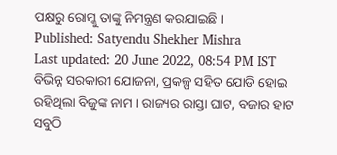ପକ୍ଷରୁ ରୋମ୍କୁ ତାଙ୍କୁ ନିମନ୍ତ୍ରଣ କରଯାଇଛି ।
Published: Satyendu Shekher Mishra
Last updated: 20 June 2022, 08:54 PM IST
ବିଭିନ୍ନ ସରକାରୀ ଯୋଜନା, ପ୍ରକଳ୍ପ ସହିତ ଯୋଡି ହୋଇ ରହିଥିଲା ବିଜୁଙ୍କ ନାମ । ରାଜ୍ୟର ରାସ୍ତା ଘାଟ, ବଜାର ହାଟ ସବୁଠି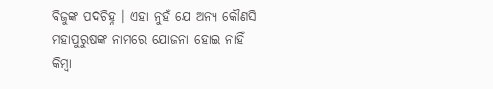ବିଜୁଙ୍କ ପଦଚିହ୍ନ । ଏହା ନୁହଁ ଯେ ଅନ୍ୟ କୌଣସି ମହାପୁରୁଷଙ୍କ ନାମରେ ଯୋଜନା ହୋଇ ନାହିଁ କିମ୍ବା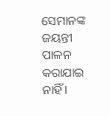ସେମାନଙ୍କ ଜୟନ୍ତୀ ପାଳନ କରାଯାଇ ନାହିଁ ।